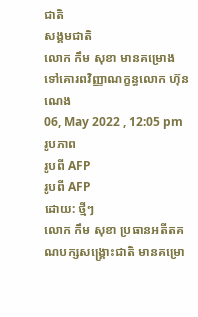ជាតិ
សង្គមជាតិ
លោក កឹម សុខា មានគម្រោងទៅគោរពវិញ្ញាណក្ខន្ធលោក ហ៊ុន ណេង
06, May 2022 , 12:05 pm
រូបភាព
រូបពី AFP
រូបពី AFP
ដោយ: ថ្មីៗ
លោក កឹម សុខា ប្រធានអតីតគណបក្សសង្គ្រោះជាតិ មានគម្រោ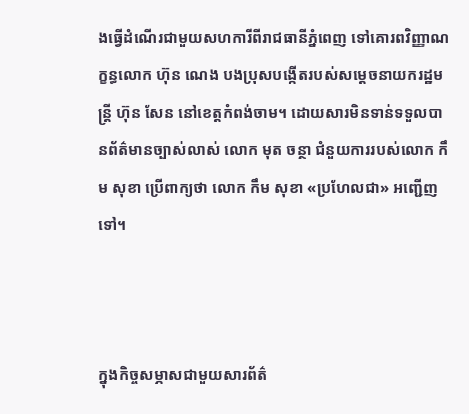ងធ្វើដំណើរជាមួយសហការីពីរាជធានីភ្នំពេញ ទៅគោរពវិញ្ញាណក្ខន្ធលោក ហ៊ុន ណេង បងប្រុសបង្កើតរបស់សម្តេចនាយករដ្ឋមន្រ្តី ហ៊ុន សែន នៅខេត្តកំពង់ចាម។ ដោយសារមិនទាន់ទទួលបានព័ត៌មានច្បាស់លាស់ លោក មុត ចន្ថា ជំនួយការរបស់លោក កឹម សុខា ប្រើពាក្យថា លោក កឹម សុខា «ប្រហែលជា» អញ្ជើញទៅ។



ក្នុងកិច្ចសម្ភាសជាមួយសារព័ត៌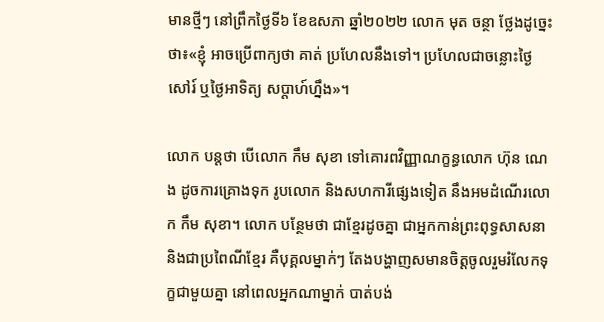មានថ្មីៗ នៅព្រឹកថ្ងៃទី៦ ខែឧសភា ឆ្នាំ២០២២ លោក មុត ចន្ថា ថ្លែងដូច្នេះថា៖«ខ្ញុំ អាចប្រើពាក្យថា គាត់ ប្រហែលនឹងទៅ។ ប្រហែលជាចន្លោះថ្ងៃសៅរ៍ ឬថ្ងៃអាទិត្យ សប្តាហ៍ហ្នឹង»។

លោក បន្តថា បើលោក កឹម សុខា ទៅគោរពវិញ្ញាណក្ខន្ធលោក ហ៊ុន ណេង ដូចការគ្រោងទុក រូបលោក និងសហការីផ្សេងទៀត នឹងអមដំណើរលោក កឹម សុខា។ លោក បន្ថែមថា ជាខ្មែរដូចគ្នា ជាអ្នកកាន់ព្រះពុទ្ធសាសនា និងជាប្រពៃណីខ្មែរ គឺបុគ្គលម្នាក់ៗ តែងបង្ហាញសមានចិត្តចូលរួមរំលែកទុក្ខជាមួយគ្នា នៅពេលអ្នកណាម្នាក់ បាត់បង់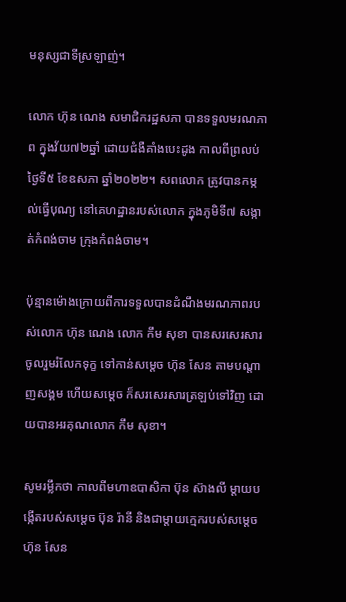មនុស្សជាទីស្រឡាញ់។

លោក ហ៊ុន ណេង សមាជិករដ្ឋសភា បានទទួលមរណភាព ក្នុងវ័យ៧២ឆ្នាំ ដោយជំងឺគាំងបេះដូង កាលពីព្រលប់ថ្ងៃទី៥ ខែឧសភា ឆ្នាំ២០២២។ សពលោក ត្រូវបានកម្កល់ធ្វើបុណ្យ នៅគេហដ្ឋានរបស់លោក ក្នុងភូមិទី៧ សង្កាត់កំពង់ចាម ក្រុងកំពង់ចាម។

ប៉ុន្មានម៉ោងក្រោយពីការទទួលបានដំណឹងមរណភាពរបស់លោក ហ៊ុន ណេង លោក កឹម សុខា បានសរសេរសារចូលរួមរំលែកទុក្ខ ទៅកាន់សម្តេច ហ៊ុន សែន តាមបណ្តាញសង្គម ហើយសម្តេច ក៏សរសេរសារត្រឡប់ទៅវិញ ដោយបានអរគុណលោក កឹម សុខា។

សូមរម្លឹកថា កាលពីមហាឧបាសិកា ប៊ុន ស៊ាងលី ម្តាយបង្កើតរបស់សម្តេច ប៊ុន រ៉ានី និងជាម្តាយក្មេករបស់សម្តេច ហ៊ុន សែន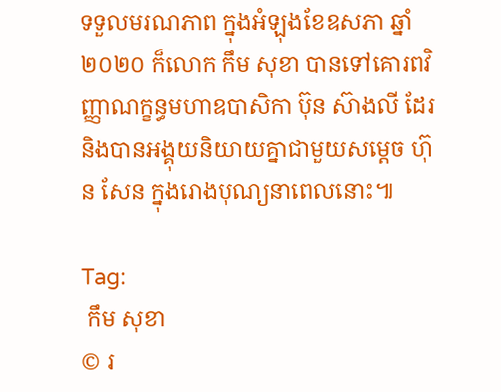ទទួលមរណភាព ក្នុងអំឡុងខែឧសភា ឆ្នាំ២០២០ ក៏លោក កឹម សុខា បានទៅគោរពវិញ្ញាណក្ខន្ធមហាឧបាសិកា ប៊ុន ស៊ាងលី ដែរ និងបានអង្គុយនិយាយគ្នាជាមួយសម្តេច ហ៊ុន សែន ក្នុងរោងបុណ្យនាពេលនោះ៕

Tag:
 កឹម សុខា
© រ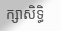ក្សាសិទ្ធិ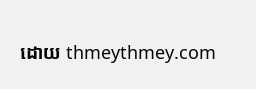ដោយ thmeythmey.com